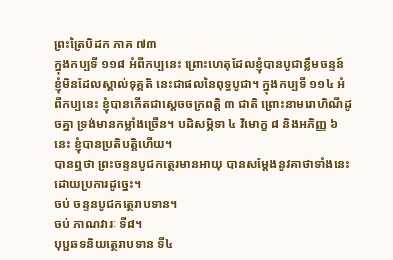ព្រះត្រៃបិដក ភាគ ៧៣
ក្នុងកប្បទី ១១៨ អំពីកប្បនេះ ព្រោះហេតុដែលខ្ញុំបានបូជាខ្លឹមចន្ទន៍ ខ្ញុំមិនដែលស្គាល់ទុគ្គតិ នេះជាផលនៃពុទ្ធបូជា។ ក្នុងកប្បទី ១១៤ អំពីកប្បនេះ ខ្ញុំបានកើតជាស្តេចចក្រពត្តិ ៣ ជាតិ ព្រោះនាមរោហិណីដូចគ្នា ទ្រង់មានកម្លាំងច្រើន។ បដិសម្ភិទា ៤ វិមោក្ខ ៨ និងអភិញ្ញ ៦ នេះ ខ្ញុំបានប្រតិបត្តិហើយ។
បានឮថា ព្រះចន្ទនបូជកត្ថេរមានអាយុ បានសម្តែងនូវគាថាទាំងនេះ ដោយប្រការដូច្នេះ។
ចប់ ចន្ទនបូជកត្ថេរាបទាន។
ចប់ ភាណវារៈ ទី៨។
បុប្ផឆទនិយត្ថេរាបទាន ទី៤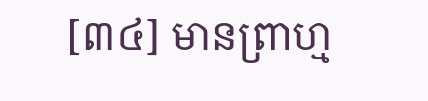[៣៤] មានព្រាហ្ម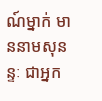ណ៍ម្នាក់ មាននាមសុនន្ទៈ ជាអ្នក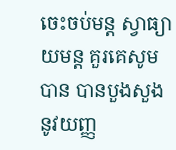ចេះចប់មន្ត ស្វាធ្យាយមន្ត គួរគេសូមបាន បានបួងសួងនូវយញ្ញ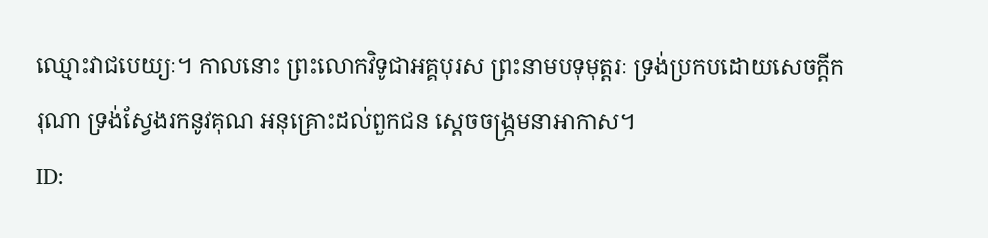ឈ្មោះវាជបេយ្យៈ។ កាលនោះ ព្រះលោកវិទូជាអគ្គបុរស ព្រះនាមបទុមុត្តរៈ ទ្រង់ប្រកបដោយសេចក្ដីករុណា ទ្រង់ស្វែងរកនូវគុណ អនុគ្រោះដល់ពួកជន ស្ដេចចង្រ្កមនាអាកាស។
ID: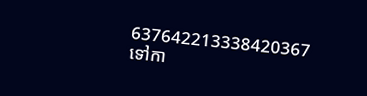637642213338420367
ទៅកា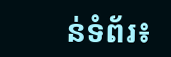ន់ទំព័រ៖